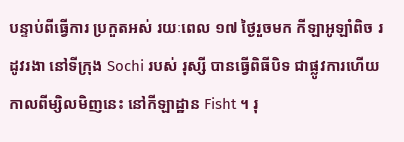បន្ទាប់ពីធ្វើការ ប្រកួតអស់ រយៈពេល ១៧ ថ្ងៃរួចមក កីឡាអូឡាំពិច រដូវរងា នៅទីក្រុង Sochi របស់ រុស្សី បានធ្វើពិធីបិទ ជាផ្លូវការហើយ កាលពីម្សិលមិញនេះ នៅកីឡាដ្ឋាន Fisht ។ រុ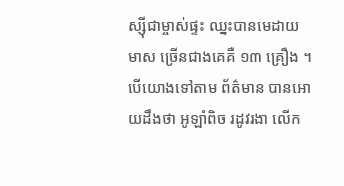ស្ស៊ីជាម្ចាស់ផ្ទះ ឈ្នះបានមេដាយ មាស ច្រើនជាងគេគឺ ១៣ គ្រឿង ។
បើយោងទៅតាម ព័ត៌មាន បានអោយដឹងថា អូឡាំពិច រដូវរងា លើក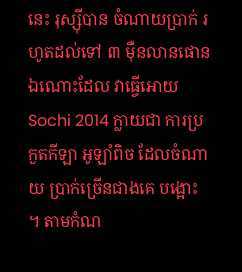នេះ រុស្ស៊ីបាន ចំណាយប្រាក់ រហូតដល់ទៅ ៣ ម៉ឺនលានផោន ឯណោះដែល វាធ្វើអោយ Sochi 2014 ក្លាយជា ការប្រកួតកីឡា អូឡាំពិច ដែលចំណាយ ប្រាក់ច្រើនជាងគេ បង្អោះ ។ តាមកំណ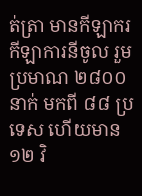ត់ត្រា មានកីឡាករ កីឡាការនីចូល រួមប្រមាណ ២៨០០ នាក់ មកពី ៨៨ ប្រទេស ហើយមាន ១២ វិ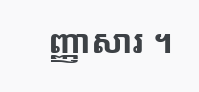ញ្ញាសារ ។